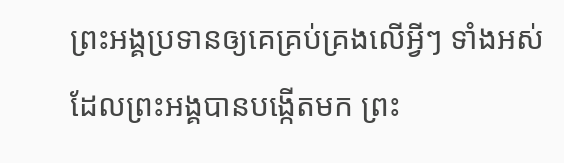ព្រះអង្គប្រទានឲ្យគេគ្រប់គ្រងលើអ្វីៗ ទាំងអស់ដែលព្រះអង្គបានបង្កើតមក ព្រះ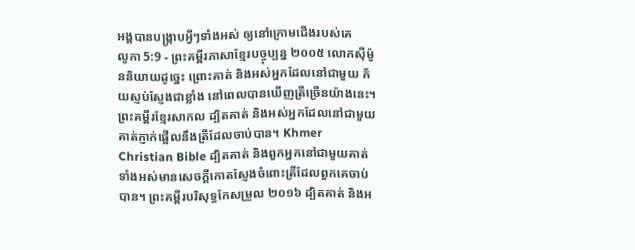អង្គបានបង្ក្រាបអ្វីៗទាំងអស់ ឲ្យនៅក្រោមជើងរបស់គេ
លូកា 5:9 - ព្រះគម្ពីរភាសាខ្មែរបច្ចុប្បន្ន ២០០៥ លោកស៊ីម៉ូននិយាយដូច្នេះ ព្រោះគាត់ និងអស់អ្នកដែលនៅជាមួយ ភ័យស្ញប់ស្ញែងជាខ្លាំង នៅពេលបានឃើញត្រីច្រើនយ៉ាងនេះ។ ព្រះគម្ពីរខ្មែរសាកល ដ្បិតគាត់ និងអស់អ្នកដែលនៅជាមួយគាត់ភ្ញាក់ផ្អើលនឹងត្រីដែលចាប់បាន។ Khmer Christian Bible ដ្បិតគាត់ និងពួកអ្នកនៅជាមួយគាត់ទាំងអស់មានសេចក្ដីកោតស្ញែងចំពោះត្រីដែលពួកគេចាប់បាន។ ព្រះគម្ពីរបរិសុទ្ធកែសម្រួល ២០១៦ ដ្បិតគាត់ និងអ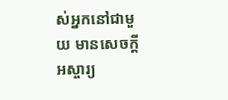ស់អ្នកនៅជាមួយ មានសេចក្ដីអស្ចារ្យ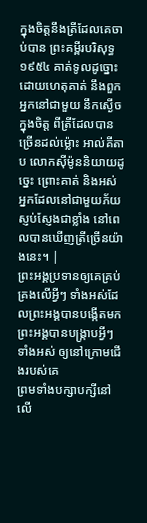ក្នុងចិត្តនឹងត្រីដែលគេចាប់បាន ព្រះគម្ពីរបរិសុទ្ធ ១៩៥៤ គាត់ទូលដូច្នោះ ដោយហេតុគាត់ នឹងពួកអ្នកនៅជាមួយ នឹកស្ងើចក្នុងចិត្ត ពីត្រីដែលបានច្រើនដល់ម៉្លោះ អាល់គីតាប លោកស៊ីម៉ូននិយាយដូច្នេះ ព្រោះគាត់ និងអស់អ្នកដែលនៅជាមួយភ័យស្ញប់ស្ញែងជាខ្លាំង នៅពេលបានឃើញត្រីច្រើនយ៉ាងនេះ។ |
ព្រះអង្គប្រទានឲ្យគេគ្រប់គ្រងលើអ្វីៗ ទាំងអស់ដែលព្រះអង្គបានបង្កើតមក ព្រះអង្គបានបង្ក្រាបអ្វីៗទាំងអស់ ឲ្យនៅក្រោមជើងរបស់គេ
ព្រមទាំងបក្សាបក្សីនៅលើ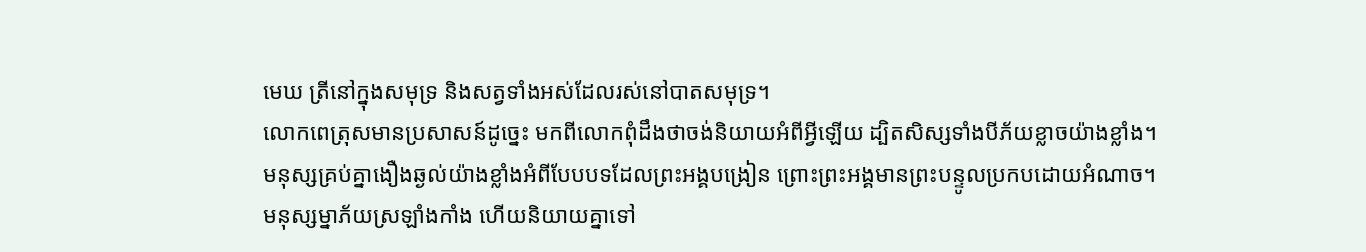មេឃ ត្រីនៅក្នុងសមុទ្រ និងសត្វទាំងអស់ដែលរស់នៅបាតសមុទ្រ។
លោកពេត្រុសមានប្រសាសន៍ដូច្នេះ មកពីលោកពុំដឹងថាចង់និយាយអំពីអ្វីឡើយ ដ្បិតសិស្សទាំងបីភ័យខ្លាចយ៉ាងខ្លាំង។
មនុស្សគ្រប់គ្នាងឿងឆ្ងល់យ៉ាងខ្លាំងអំពីបែបបទដែលព្រះអង្គបង្រៀន ព្រោះព្រះអង្គមានព្រះបន្ទូលប្រកបដោយអំណាច។
មនុស្សម្នាភ័យស្រឡាំងកាំង ហើយនិយាយគ្នាទៅ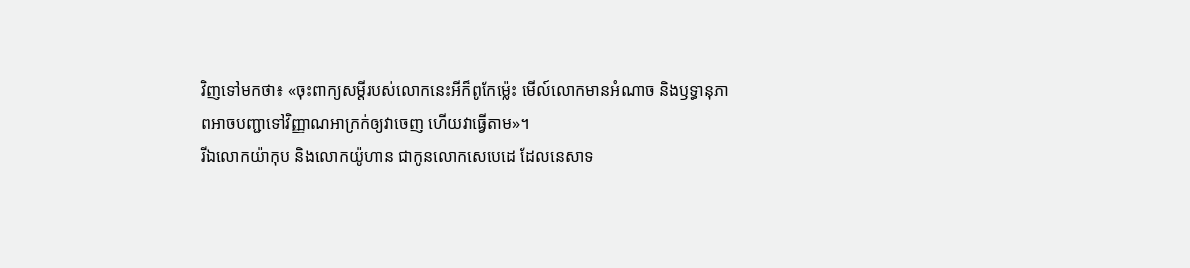វិញទៅមកថា៖ «ចុះពាក្យសម្ដីរបស់លោកនេះអីក៏ពូកែម៉្លេះ មើល៍លោកមានអំណាច និងឫទ្ធានុភាពអាចបញ្ជាទៅវិញ្ញាណអាក្រក់ឲ្យវាចេញ ហើយវាធ្វើតាម»។
រីឯលោកយ៉ាកុប និងលោកយ៉ូហាន ជាកូនលោកសេបេដេ ដែលនេសាទ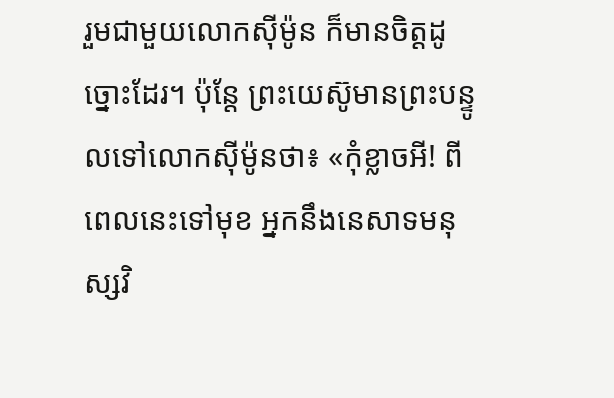រួមជាមួយលោកស៊ីម៉ូន ក៏មានចិត្តដូច្នោះដែរ។ ប៉ុន្តែ ព្រះយេស៊ូមានព្រះបន្ទូលទៅលោកស៊ីម៉ូនថា៖ «កុំខ្លាចអី! ពីពេលនេះទៅមុខ អ្នកនឹងនេសាទមនុស្សវិ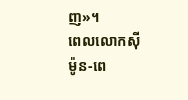ញ»។
ពេលលោកស៊ីម៉ូន-ពេ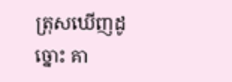ត្រុសឃើញដូច្នោះ គា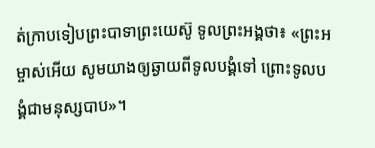ត់ក្រាបទៀបព្រះបាទាព្រះយេស៊ូ ទូលព្រះអង្គថា៖ «ព្រះអម្ចាស់អើយ សូមយាងឲ្យឆ្ងាយពីទូលបង្គំទៅ ព្រោះទូលបង្គំជាមនុស្សបាប»។